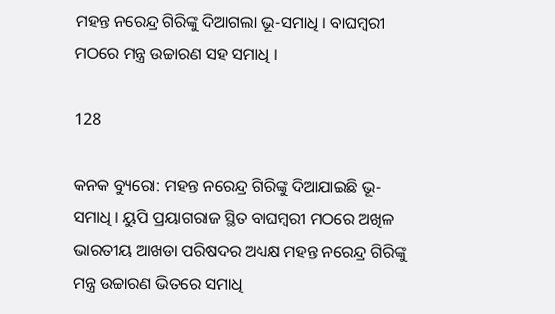ମହନ୍ତ ନରେନ୍ଦ୍ର ଗିରିଙ୍କୁ ଦିଆଗଲା ଭୂ-ସମାଧି । ବାଘମ୍ବରୀ ମଠରେ ମନ୍ତ୍ର ଉଚ୍ଚାରଣ ସହ ସମାଧି ।

128

କନକ ବ୍ୟୁରୋ: ମହନ୍ତ ନରେନ୍ଦ୍ର ଗିରିଙ୍କୁ ଦିଆଯାଇଛି ଭୂ-ସମାଧି । ୟୁପି ପ୍ରୟାଗରାଜ ସ୍ଥିତ ବାଘମ୍ବରୀ ମଠରେ ଅଖିଳ ଭାରତୀୟ ଆଖଡା ପରିଷଦର ଅଧ୍ୟକ୍ଷ ମହନ୍ତ ନରେନ୍ଦ୍ର ଗିରିଙ୍କୁ ମନ୍ତ୍ର ଉଚ୍ଚାରଣ ଭିତରେ ସମାଧି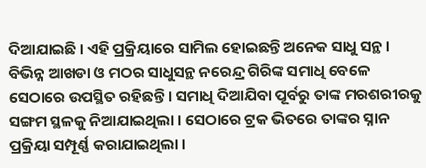ଦିଆଯାଇଛି । ଏହି ପ୍ରକ୍ରିୟାରେ ସାମିଲ ହୋଇଛନ୍ତି ଅନେକ ସାଧୁ ସନ୍ଥ । ବିଭିନ୍ନ ଆଖଡା ଓ ମଠର ସାଧୁସନ୍ଥ ନରେନ୍ଦ୍ର ଗିରିଙ୍କ ସମାଧି ବେଳେ ସେଠାରେ ଉପସ୍ଥିତ ରହିଛନ୍ତି । ସମାଧି ଦିଆଯିବା ପୂର୍ବରୁ ତାଙ୍କ ମରଶରୀରକୁ ସଙ୍ଗମ ସ୍ଥଳକୁ ନିଆଯାଇଥିଲା । ସେଠାରେ ଟ୍ରକ ଭିତରେ ତାଙ୍କର ସ୍ନାନ ପ୍ରକ୍ରିୟା ସମ୍ପୂର୍ଣ୍ଣ କରାଯାଇଥିଲା ।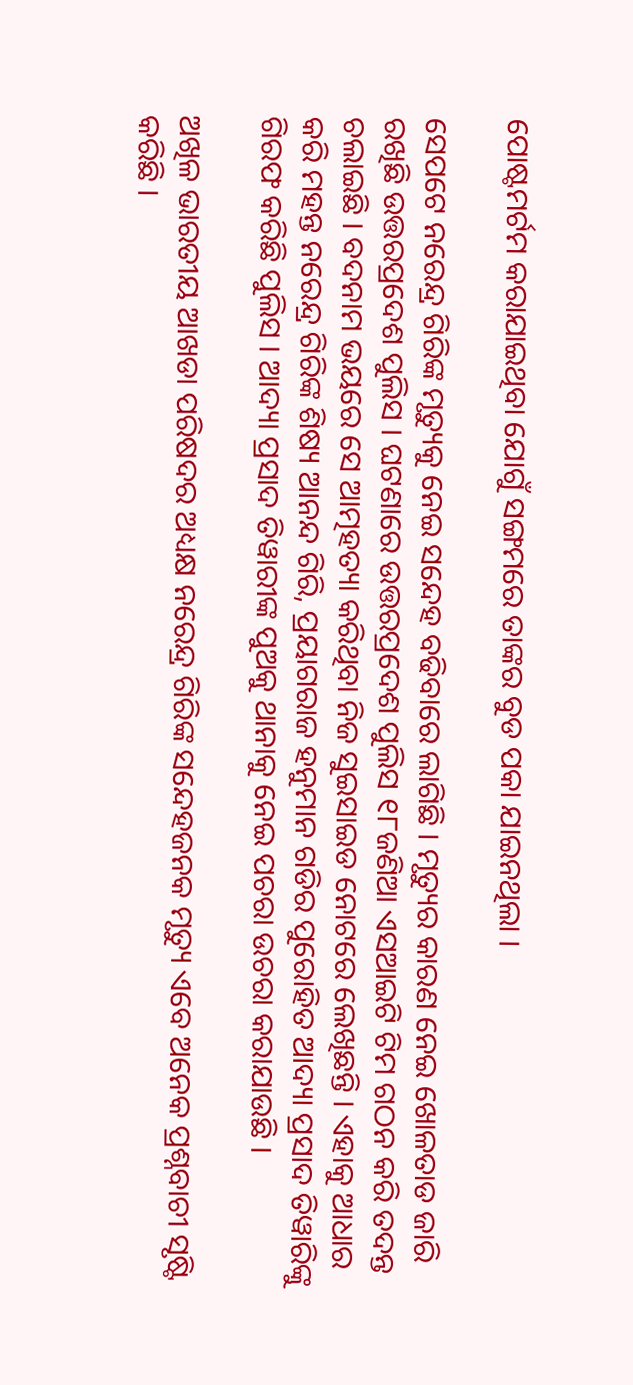ପୋଷ୍ଟମର୍ଟମ କରାଯାଇଥିବା ଯୋଗୁଁ ସଙ୍ଗମରେ ତାଙ୍କର ବୁଡ ପକା ଯାଇନଥିଲା ।

ସେପଟେ ନରେନ୍ଦ୍ର ଗିରିଙ୍କ ମୃତ୍ୟୁକୁ ନେଇ ସନ୍ଦେହ ବଢିବାରେ ଲାଗିଛି । ମୃତ୍ୟୁର କାରଣ ନେଇ ଖୋଳତାଡ ଜାରି ରଖିଛି ଉତ୍ତରପ୍ରଦେଶ ପୁଲିସ । ଘଟଣାରେ ଉତ୍ତରପ୍ରଦେଶ ପୁଲିସ ୧୮ଜଣିଆ ଏସଆଇଟି ଟିମ ଗଠନ କରି ତଦନ୍ତ ଚଲାଇଛି । ବଦନାମ ଭୟରେ ସେ ଆତ୍ମହତ୍ୟା କରିଥିବା ନିଜ ସୁଇସାଇଡ ନୋଟରେ ଲେଖିଛନ୍ତି । ଏହାକୁ ଆଧାର କରି ମହନ୍ତ ନରେନ୍ଦ୍ର ଗିରିଙ୍କ ଶିଷ୍ୟ ଆନନ୍ଦ ଗିରି, ପ୍ରୟାଗରାଜ ହନୁମାନ ଗଡିର ପୁରୋହିତ ଆଦ୍ୟା ପ୍ରସାଦ ତିୱାରିଙ୍କୁ ଗିରଫ କରିଛି ପୁଲିସ । ଆଦ୍ୟା ପ୍ରସାଦ ତିୱାରୀଙ୍କ ପୁଅକୁ ଥାନାକୁ ନେଇ ପଚରା ଉଚରା କରାଯାଉଛି ।

ଅଖିଳ ଭାରତୀୟ ଆଖଡା ପରିଷଦର ଅଧ୍ୟକ୍ଷ ନରେନ୍ଦ୍ର ଗିରିଙ୍କ ସନ୍ଦେହଜନକ ମୃତ୍ୟୁ ଏବେ ଅନେକ ପ୍ରଶ୍ନବାଚୀ ସୃଷ୍ଟି କରିଛି ।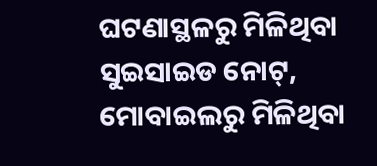ଘଟଣାସ୍ଥଳରୁ ମିଳିଥିବା ସୁଇସାଇଡ ନୋଟ୍, ମୋବାଇଲରୁ ମିଳିଥିବା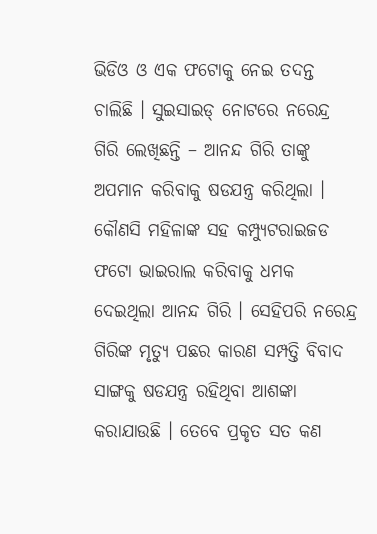ଭିଡିଓ ଓ ଏକ ଫଟୋକୁ ନେଇ ତଦନ୍ତ ଚାଲିଛି । ସୁଇସାଇଡ୍ ନୋଟରେ ନରେନ୍ଦ୍ର ଗିରି ଲେଖିଛନ୍ତି – ଆନନ୍ଦ ଗିରି ତାଙ୍କୁ ଅପମାନ କରିବାକୁ ଷଡଯନ୍ତ୍ର କରିଥିଲା । କୌଣସି ମହିଳାଙ୍କ ସହ କମ୍ପ୍ୟୁଟରାଇଜଡ ଫଟୋ ଭାଇରାଲ କରିବାକୁ ଧମକ ଦେଇଥିଲା ଆନନ୍ଦ ଗିରି । ସେହିପରି ନରେନ୍ଦ୍ର ଗିରିଙ୍କ ମୃତ୍ୟୁ ପଛର କାରଣ ସମ୍ପତ୍ତି ବିବାଦ ସାଙ୍ଗକୁ ଷଡଯନ୍ତ୍ର ରହିଥିବା ଆଶଙ୍କା କରାଯାଉଛି । ତେବେ ପ୍ରକୃତ ସତ କଣ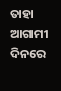ତାହା ଆଗାମୀ ଦିନରେ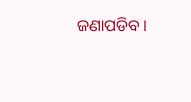ଜଣାପଡିବ ।